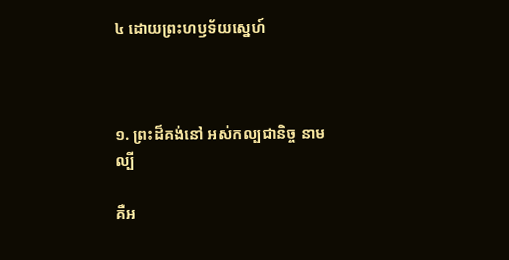៤ ដោយព្រះហឫទ័យស្នេហ៍



១. ព្រះដ៏គង់នៅ អស់កល្បជានិច្ច នាមល្បី

គឺអ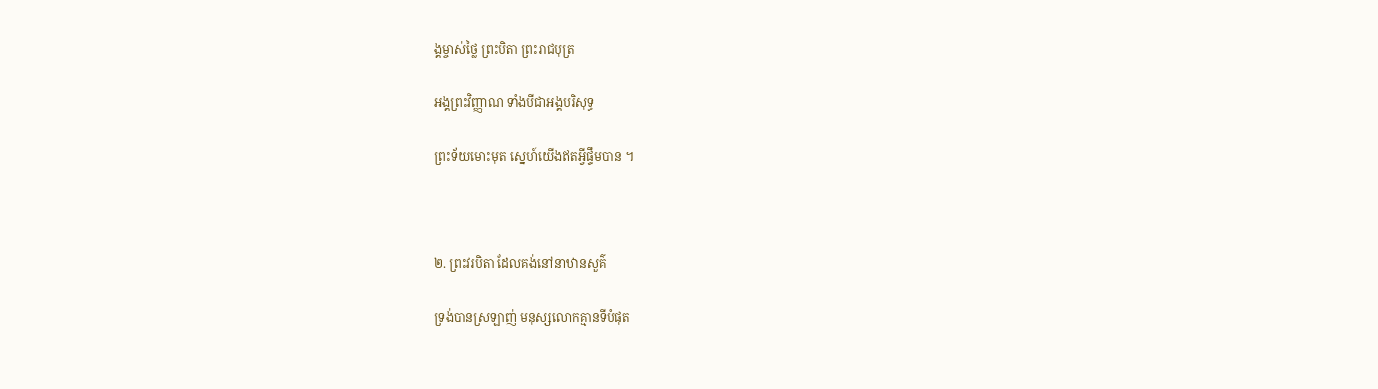ង្គម្ចាស់ថ្លៃ ព្រះបិតា ព្រះរាជបុត្រ

អង្គព្រះវិញ្ញាណ ទាំងបីជាអង្គបរិសុទ្ធ

ព្រះទ័យមោះមុត ស្នេហ៍យើងឥតអ្វីផ្ទឹមបាន ។



២. ព្រះវរបិតា ដែលគង់នៅនាឋានសួគ៌

ទ្រង់បានស្រឡាញ់ មនុស្សលោកគ្មានទីបំផុត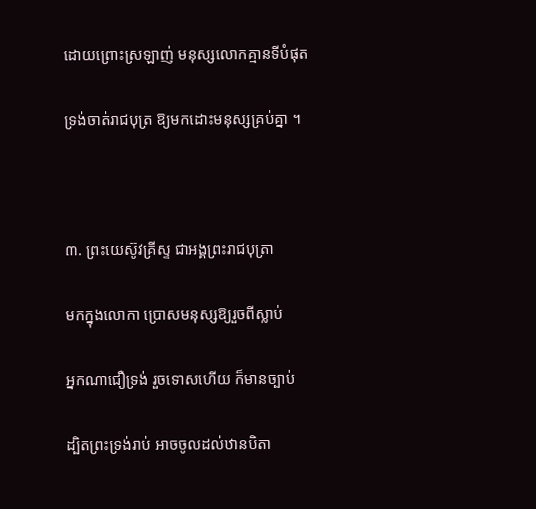ដោយព្រោះស្រឡាញ់ មនុស្សលោកគ្មានទីបំផុត

ទ្រង់ចាត់រាជបុត្រ ឱ្យមកដោះមនុស្សគ្រប់គ្នា ។



៣. ព្រះយេស៊ូវគ្រីស្ទ ជាអង្គព្រះរាជបុត្រា

មកក្នុងលោកា ប្រោសមនុស្សឱ្យរួចពីស្លាប់

អ្នកណាជឿទ្រង់ រួចទោសហើយ ក៏មានច្បាប់

ដ្បិតព្រះទ្រង់រាប់ អាចចូលដល់ឋានបិតា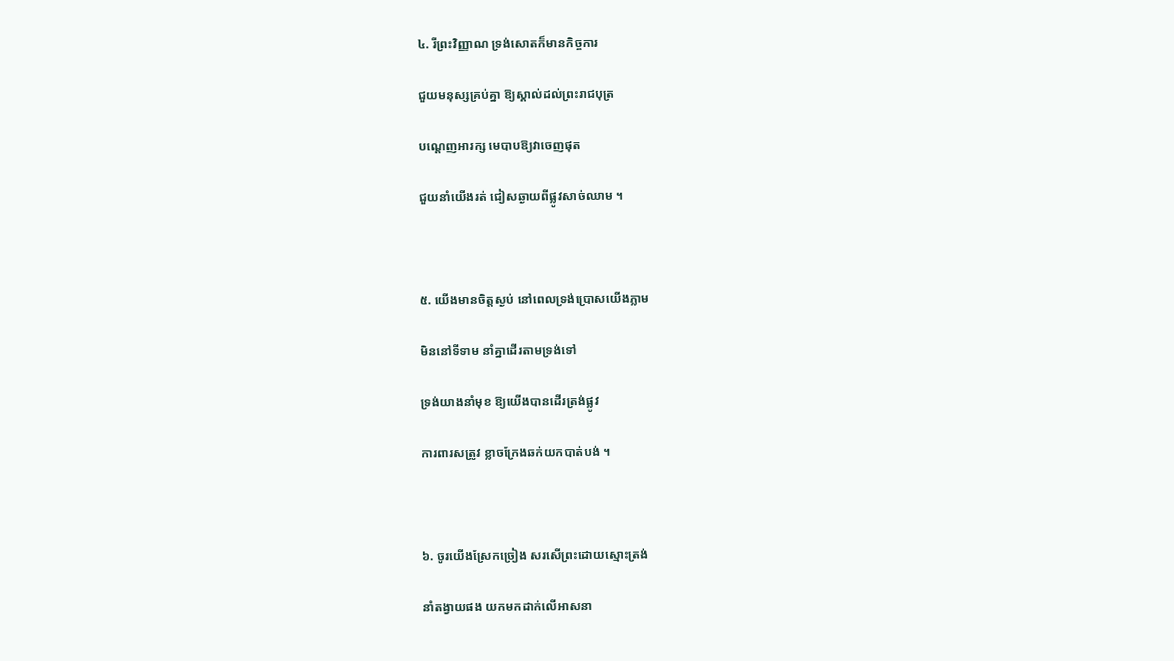៤. រីព្រះវិញ្ញាណ ទ្រង់សោតក៏មានកិច្ចការ

ជួយមនុស្សគ្រប់គ្នា ឱ្យស្គាល់ដល់ព្រះរាជបុត្រ

បណ្ដេញអារក្ស មេបាបឱ្យវាចេញផុត

ជួយនាំយើងរត់ ជៀសឆ្ងាយពីផ្លូវសាច់ឈាម ។



៥. យើងមានចិត្តស្ងប់ នៅពេលទ្រង់ប្រោសយើងភ្លាម

មិននៅទីទាម នាំគ្នាដើរតាមទ្រង់ទៅ

ទ្រង់យាងនាំមុខ ឱ្យយើងបានដើរត្រង់ផ្លូវ

ការពារសត្រូវ ខ្លាចក្រែងឆក់យកបាត់បង់ ។



៦. ចូរយើងស្រែកច្រៀង សរសើព្រះដោយស្មោះត្រង់

នាំតង្វាយផង យកមកដាក់លើអាសនា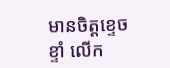មានចិត្តខ្ទេចខ្ទាំ លើក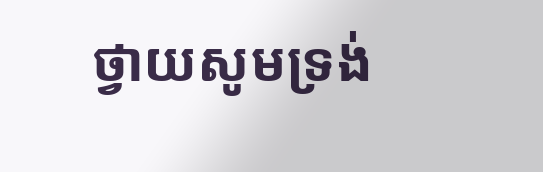ថ្វាយសូមទ្រង់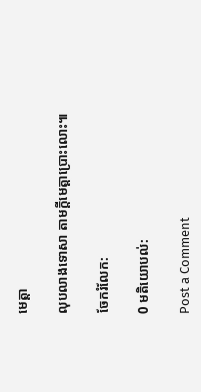មេត្តា

លុបលាងទោសា តាមក្ដីមេត្តាប្រោះលោះ៕

ចែករំលែក:

0 មតិយោបល់:

Post a Comment